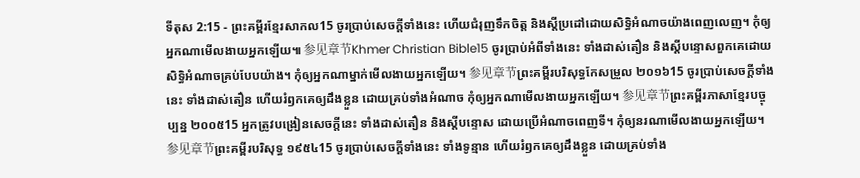ទីតុស 2:15 - ព្រះគម្ពីរខ្មែរសាកល15 ចូរប្រាប់សេចក្ដីទាំងនេះ ហើយជំរុញទឹកចិត្ត និងស្ដីប្រដៅដោយសិទ្ធិអំណាចយ៉ាងពេញលេញ។ កុំឲ្យអ្នកណាមើលងាយអ្នកឡើយ៕ 参见章节Khmer Christian Bible15 ចូរប្រាប់អំពីទាំងនេះ ទាំងដាស់តឿន និងស្ដីបន្ទោសពួកគេដោយសិទ្ធិអំណាចគ្រប់បែបយ៉ាង។ កុំឲ្យអ្នកណាម្នាក់មើលងាយអ្នកឡើយ។ 参见章节ព្រះគម្ពីរបរិសុទ្ធកែសម្រួល ២០១៦15 ចូរប្រាប់សេចក្ដីទាំងនេះ ទាំងដាស់តឿន ហើយរំឭកគេឲ្យដឹងខ្លួន ដោយគ្រប់ទាំងអំណាច កុំឲ្យអ្នកណាមើលងាយអ្នកឡើយ។ 参见章节ព្រះគម្ពីរភាសាខ្មែរបច្ចុប្បន្ន ២០០៥15 អ្នកត្រូវបង្រៀនសេចក្ដីនេះ ទាំងដាស់តឿន និងស្ដីបន្ទោស ដោយប្រើអំណាចពេញទី។ កុំឲ្យនរណាមើលងាយអ្នកឡើយ។ 参见章节ព្រះគម្ពីរបរិសុទ្ធ ១៩៥៤15 ចូរប្រាប់សេចក្ដីទាំងនេះ ទាំងទូន្មាន ហើយរំឭកគេឲ្យដឹងខ្លួន ដោយគ្រប់ទាំង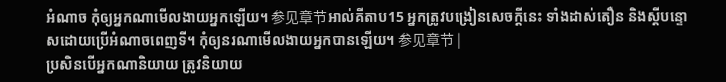អំណាច កុំឲ្យអ្នកណាមើលងាយអ្នកឡើយ។ 参见章节អាល់គីតាប15 អ្នកត្រូវបង្រៀនសេចក្ដីនេះ ទាំងដាស់តឿន និងស្ដីបន្ទោសដោយប្រើអំណាចពេញទី។ កុំឲ្យនរណាមើលងាយអ្នកបានឡើយ។ 参见章节 |
ប្រសិនបើអ្នកណានិយាយ ត្រូវនិយាយ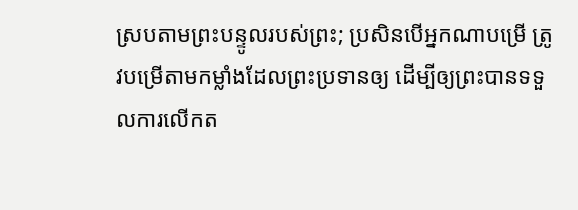ស្របតាមព្រះបន្ទូលរបស់ព្រះ; ប្រសិនបើអ្នកណាបម្រើ ត្រូវបម្រើតាមកម្លាំងដែលព្រះប្រទានឲ្យ ដើម្បីឲ្យព្រះបានទទួលការលើកត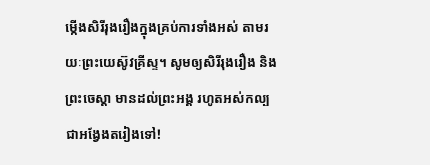ម្កើងសិរីរុងរឿងក្នុងគ្រប់ការទាំងអស់ តាមរយៈព្រះយេស៊ូវគ្រីស្ទ។ សូមឲ្យសិរីរុងរឿង និងព្រះចេស្ដា មានដល់ព្រះអង្គ រហូតអស់កល្បជាអង្វែងតរៀងទៅ!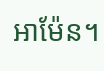អាម៉ែន។